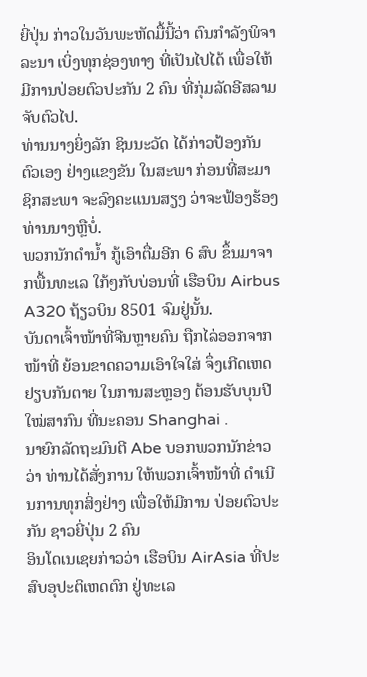ຍີ່ປຸ່ນ ກ່າວໃນວັນພະຫັດມື້ນີ້ວ່າ ຕົນກຳລັງພິຈາລະນາ ເບິ່ງທຸກຊ່ອງທາງ ທີ່ເປັນໄປໄດ້ ເພື່ອໃຫ້ມີການປ່ອຍຕົວປະກັນ 2 ຄົນ ທີ່ກຸ່ມລັດອີສລາມ ຈັບຕົວໄປ.
ທ່ານນາງຍິ່ງລັກ ຊິນນະວັດ ໄດ້ກ່າວປ້ອງກັນຕົວເອງ ຢ່າງແຂງຂັນ ໃນສະພາ ກ່ອນທີ່ສະມາຊິກສະພາ ຈະລົງຄະແນນສຽງ ວ່າຈະຟ້ອງຮ້ອງ ທ່ານນາງຫຼືບໍ່.
ພວກນັກດຳນ້ຳ ກູ້ເອົາຕື່ມອີກ 6 ສົບ ຂຶ້ນມາຈາກພື້ນທະເລ ໃກ້ໆກັບບ່ອນທີ່ ເຮືອບິນ Airbus A320 ຖ້ຽວບິນ 8501 ຈົມຢູ່ນັ້ນ.
ບັນດາເຈົ້າໜ້າທີ່ຈີນຫຼາຍຄົນ ຖືກໄລ່ອອກຈາກໜ້າທີ່ ຍ້ອນຂາດຄວາມເອົາໃຈໃສ່ ຈຶ່ງເກີດເຫດຢຽບກັນຕາຍ ໃນການສະຫຼອງ ຕ້ອນຮັບບຸນປີໃໝ່ສາກົນ ທີ່ນະຄອນ Shanghai .
ນາຍົກລັດຖະມົນຕີ Abe ບອກພວກນັກຂ່າວວ່າ ທ່ານໄດ້ສັ່ງການ ໃຫ້ພວກເຈົ້າໜ້າທີ່ ດຳເນີນການທຸກສິ່ງຢ່າງ ເພື່ອໃຫ້ມີການ ປ່ອຍຕົວປະກັນ ຊາວຍີ່ປຸ່ນ 2 ຄົນ
ອິນໂດເນເຊຍກ່າວວ່າ ເຮືອບິນ AirAsia ທີ່ປະສົບອຸປະຕິເຫດຕົກ ຢູ່ທະເລ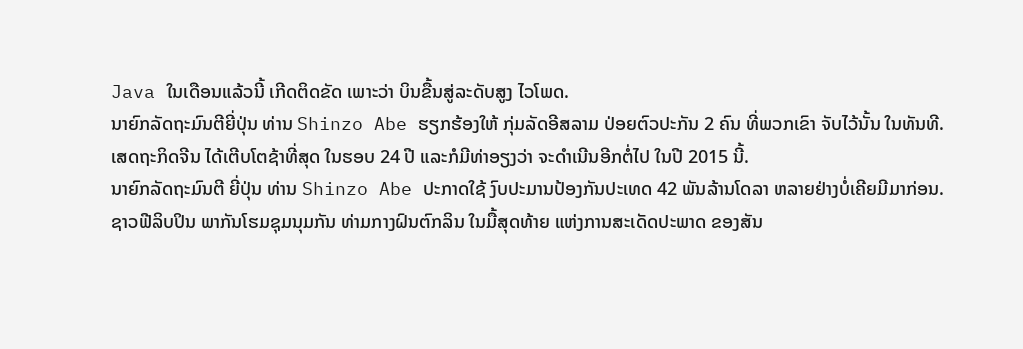Java ໃນເດືອນແລ້ວນີ້ ເກີດຕິດຂັດ ເພາະວ່າ ບິນຂື້ນສູ່ລະດັບສູງ ໄວໂພດ.
ນາຍົກລັດຖະມົນຕີຍີ່ປຸ່ນ ທ່ານ Shinzo Abe ຮຽກຮ້ອງໃຫ້ ກຸ່ມລັດອີສລາມ ປ່ອຍຕົວປະກັນ 2 ຄົນ ທີ່ພວກເຂົາ ຈັບໄວ້ນັ້ນ ໃນທັນທີ.
ເສດຖະກິດຈີນ ໄດ້ເຕີບໂຕຊ້າທີ່ສຸດ ໃນຮອບ 24 ປີ ແລະກໍມີທ່າອຽງວ່າ ຈະດຳເນີນອີກຕໍ່ໄປ ໃນປີ 2015 ນີ້.
ນາຍົກລັດຖະມົນຕີ ຍີ່ປຸ່ນ ທ່ານ Shinzo Abe ປະກາດໃຊ້ ງົບປະມານປ້ອງກັນປະເທດ 42 ພັນລ້ານໂດລາ ຫລາຍຢ່າງບໍ່ເຄີຍມີມາກ່ອນ.
ຊາວຟີລິບປິນ ພາກັນໂຮມຊຸມນຸມກັນ ທ່າມກາງຝົນຕົກລິນ ໃນມື້ສຸດທ້າຍ ແຫ່ງການສະເດັດປະພາດ ຂອງສັນ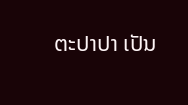ຕະປາປາ ເປັນ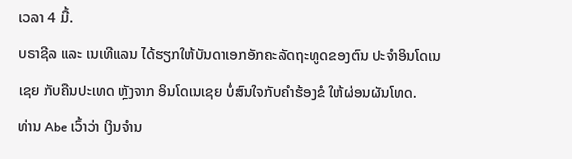ເວລາ 4 ມື້.
ບຣາຊີລ ແລະ ເນເທີແລນ ໄດ້ຮຽກໃຫ້ບັນດາເອກອັກຄະລັດຖະທູດຂອງຕົນ ປະຈຳອິນໂດເນເຊຍ ກັບຄືນປະເທດ ຫຼັງຈາກ ອິນໂດເນເຊຍ ບໍ່ສົນໃຈກັບຄຳຮ້ອງຂໍ ໃຫ້ຜ່ອນຜັນໂທດ.
ທ່ານ Abe ເວົ້າວ່າ ເງິນຈຳນ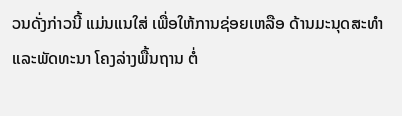ວນດັ່ງກ່າວນີ້ ແມ່ນແນໃສ່ ເພື່ອໃຫ້ການຊ່ອຍເຫລືອ ດ້ານມະນຸດສະທຳ ແລະພັດທະນາ ໂຄງລ່າງພື້ນຖານ ຕໍ່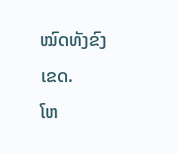ໝົດທັງຂົງເຂດ.
ໂຫ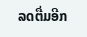ລດຕື່ມອີກ